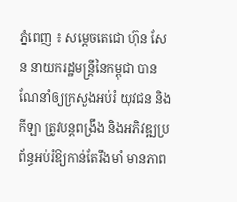ភ្នំពេញ ៖ សម្ដេចតេជោ ហ៊ុន សែន នាយករដ្ឋមន្ដ្រីនៃកម្ពុជា បានណែនាំឲ្យក្រសួងអប់រំ យុវជន និងកីឡា ត្រូវបន្តពង្រឹង និងអភិវឌ្ឍប្រព័ន្ធអប់រំឱ្យកាន់តែរឹងមាំ មានភាព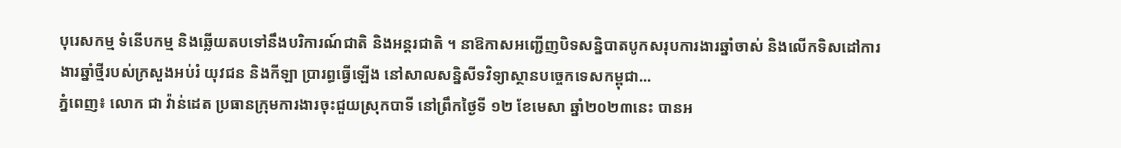បុរេសកម្ម ទំនើបកម្ម និងឆ្លើយតបទៅនឹងបរិការណ៍ជាតិ និងអន្តរជាតិ ។ នាឱកាសអញ្ជើញបិទសន្និបាតបូកសរុបការងារឆ្នាំចាស់ និងលើកទិសដៅការងារឆ្នាំថ្មីរបស់ក្រសួងអប់រំ យុវជន និងកីឡា ប្រារព្ធធ្វើឡើង នៅសាលសន្និសីទវិទ្យាស្ថានបច្ចេកទេសកម្ពុជា...
ភ្នំពេញ៖ លោក ជា វ៉ាន់ដេត ប្រធានក្រុមការងារចុះជួយស្រុកបាទី នៅព្រឹកថ្ងៃទី ១២ ខែមេសា ឆ្នាំ២០២៣នេះ បានអ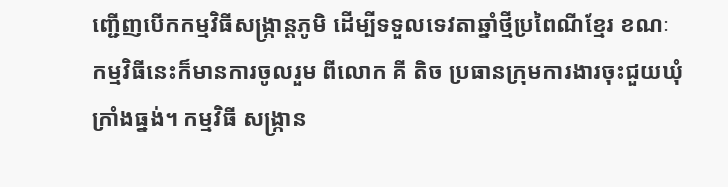ញ្ជើញបើកកម្មវិធីសង្រ្កាន្តភូមិ ដើម្បីទទួលទេវតាឆ្នាំថ្មីប្រពៃណីខ្មែរ ខណៈកម្មវិធីនេះក៏មានការចូលរួម ពីលោក គី តិច ប្រធានក្រុមការងារចុះជួយឃុំក្រាំងធ្នង់។ កម្មវិធី សង្ក្រាន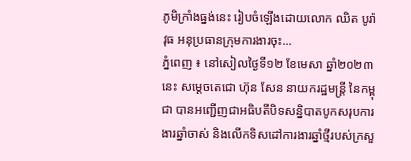ភូមិក្រាំងធ្នង់នេះ រៀបចំឡើងដោយលោក ឈិត បូរ៉ាវុធ អនុប្រធានក្រុមការងារចុះ...
ភ្នំពេញ ៖ នៅសៀលថ្ងៃទី១២ ខែមេសា ឆ្នាំ២០២៣ នេះ សម្តេចតេជោ ហ៊ុន សែន នាយករដ្ឋមន្ត្រី នៃកម្ពុជា បានអញ្ជើញជាអធិបតីបិទសន្និបាតបូកសរុបការងារឆ្នាំចាស់ និងលើកទិសដៅការងារឆ្នាំថ្មីរបស់ក្រសួ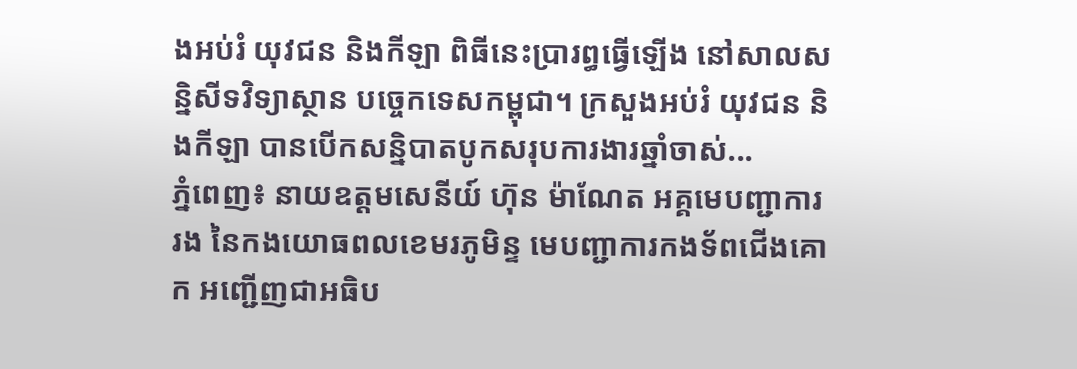ងអប់រំ យុវជន និងកីឡា ពិធីនេះប្រារព្ធធ្វើឡើង នៅសាលសន្និសីទវិទ្យាស្ថាន បច្ចេកទេសកម្ពុជា។ ក្រសួងអប់រំ យុវជន និងកីឡា បានបើកសន្និបាតបូកសរុបការងារឆ្នាំចាស់...
ភ្នំពេញ៖ នាយឧត្តមសេនីយ៍ ហ៊ុន ម៉ាណែត អគ្គមេបញ្ជាការរង នៃកងយោធពលខេមរភូមិន្ទ មេបញ្ជាការកងទ័ពជើងគោក អញ្ជើញជាអធិប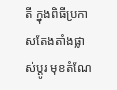តី ក្នុងពិធីប្រកាសតែងតាំងផ្លាស់ប្តូរ មុខតំណែ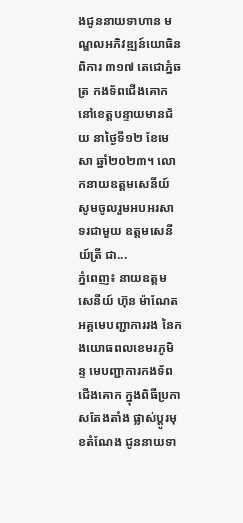ងជូននាយទាហាន មណ្ឌលអភិវឌ្ឍន៍យោធិនពិការ ៣១៧ តេជោភ្នំឆត្រ កងទ័ពជើងគោក នៅខេត្តបន្ទាយមានជ័យ នាថ្ងៃទី១២ ខែមេសា ឆ្នាំ២០២៣។ លោកនាយឧត្តមសេនីយ៍ សូមចូលរួមអបអរសាទរជាមួយ ឧត្តមសេនីយ៍ត្រី ជា...
ភ្នំពេញ៖ នាយឧត្តមសេនីយ៍ ហ៊ុន ម៉ាណែត អគ្គមេបញ្ជាការរង នៃកងយោធពលខេមរភូមិន្ទ មេបញ្ជាការកងទ័ពជើងគោក ក្នុងពិធីប្រកាសតែងតាំង ផ្លាស់ប្តូរមុខតំណែង ជូននាយទា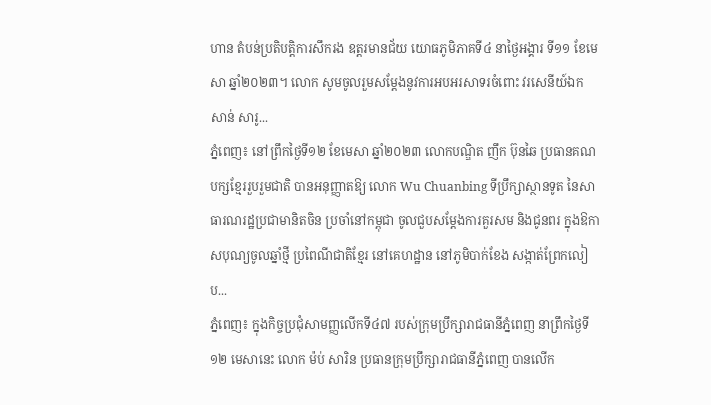ហាន តំបន់ប្រតិបត្តិការសឹករង ឧត្តរមានជ័យ យោធភូមិភាគទី៤ នាថ្ងៃអង្គារ ទី១១ ខែមេសា ឆ្នាំ២០២៣។ លោក សូមចូលរួមសម្តែងនូវការអបអរសាទរចំពោះ វរសេនីយ៍ឯក សាន់ សារូ...
ភ្នំពេញ៖ នៅព្រឹកថ្ងៃទី១២ ខែមេសា ឆ្នាំ២០២៣ លោកបណ្ឌិត ញឹក ប៊ុនឆៃ ប្រធានគណបក្សខ្មែររួបរួមជាតិ បានអនុញ្ញាតឱ្យ លោក Wu Chuanbing ទីប្រឹក្សាស្ថានទូត នៃសាធារណរដ្ឋប្រជាមានិតចិន ប្រចាំនៅកម្ពុជា ចូលជួបសម្តែងការគួរសម និងជូនពរ ក្នុងឱកាសបុណ្យចូលឆ្នាំថ្មី ប្រពៃណីជាតិខ្មែរ នៅគេហដ្ឋាន នៅភូមិបាក់ខែង សង្កាត់ព្រែកលៀប...
ភ្នំពេញ៖ ក្នុងកិច្ចប្រជុំសាមញ្ញលើកទី៤៧ របស់ក្រុមប្រឹក្សារាជធានីភ្នំពេញ នាព្រឹកថ្ងៃទី១២ មេសានេះ លោក ម៉ប់ សារិន ប្រធានក្រុមប្រឹក្សារាជធានីភ្នំពេញ បានលើក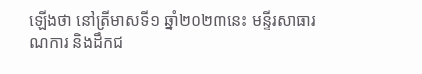ឡើងថា នៅត្រីមាសទី១ ឆ្នាំ២០២៣នេះ មន្ទីរសាធារណការ និងដឹកជ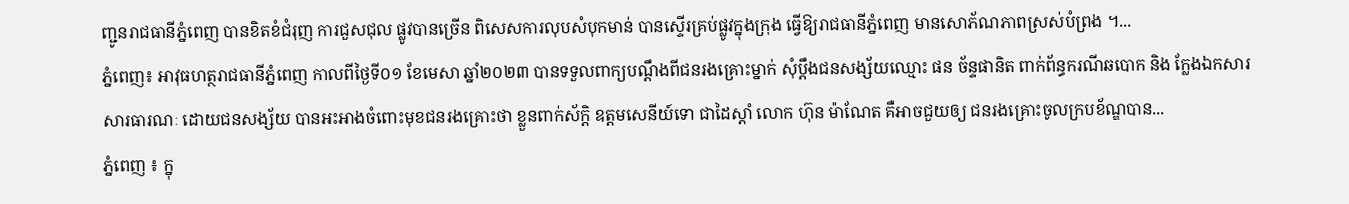ញ្ជូនរាជធានីភ្នំពេញ បានខិតខំជំរុញ ការជួសជុល ផ្លូវបានច្រើន ពិសេសការលុបសំបុកមាន់ បានស្ទើរគ្រប់ផ្លូវក្នុងក្រុង ធ្វើឱ្យរាជធានីភ្នំពេញ មានសោភ័ណភាពស្រស់បំព្រង ។...
ភ្នំពេញ៖ អាវុធហត្ថរាជធានីភ្នំពេញ កាលពីថ្ងៃទី០១ ខែមេសា ឆ្នាំ២០២៣ បានទទួលពាក្យបណ្តឹងពីជនរងគ្រោះម្នាក់ សុំប្តឹងជនសង្ស័យឈ្មោះ ផន ច័ន្ទផានិត ពាក់ព័ន្ធករណីឆបោក និង ក្លែងឯកសារសារធារណៈ ដោយជនសង្ស័យ បានអះអាងចំពោះមុខជនរងគ្រោះថា ខ្លួនពាក់ស័ក្តិ ឧត្តមសេនីយ៍ទោ ជាដៃស្តាំ លោក ហ៊ុន ម៉ាណែត គឺអាចជួយឲ្យ ជនរងគ្រោះចូលក្របខ័ណ្ឌបាន...
ភ្នំពេញ ៖ ក្នុ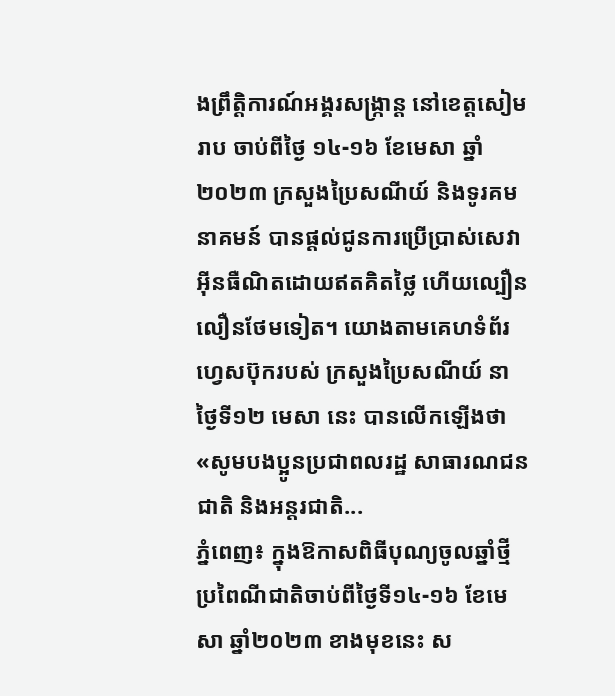ងព្រឹត្តិការណ៍អង្គរសង្រ្កាន្ត នៅខេត្តសៀមរាប ចាប់ពីថ្ងៃ ១៤-១៦ ខែមេសា ឆ្នាំ ២០២៣ ក្រសួងប្រៃសណីយ៍ និងទូរគមនាគមន៍ បានផ្តល់ជូនការប្រើប្រាស់សេវាអ៊ីនធឺណិតដោយឥតគិតថ្លៃ ហើយល្បឿនលឿនថែមទៀត។ យោងតាមគេហទំព័រហ្វេសប៊ុករបស់ ក្រសួងប្រៃសណីយ៍ នាថ្ងៃទី១២ មេសា នេះ បានលើកឡើងថា «សូមបងប្អូនប្រជាពលរដ្ឋ សាធារណជនជាតិ និងអន្តរជាតិ...
ភ្នំពេញ៖ ក្នុងឱកាសពិធីបុណ្យចូលឆ្នាំថ្មី ប្រពៃណីជាតិចាប់ពីថ្ងៃទី១៤-១៦ ខែមេសា ឆ្នាំ២០២៣ ខាងមុខនេះ ស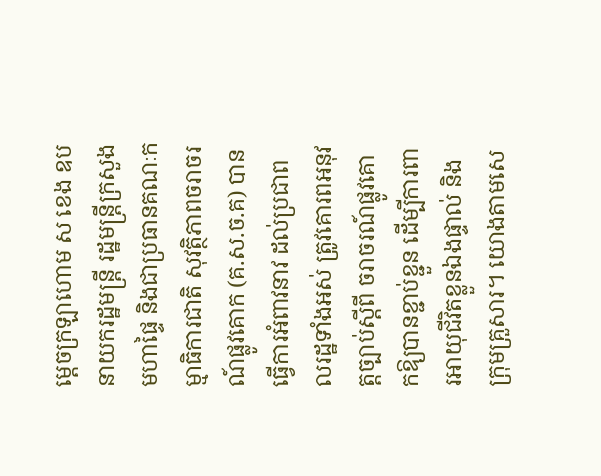ម្ដេចក្រឡាហោម ស ខេង ឧបនាយករដ្ឋមន្ដ្រី រដ្ឋមន្ដ្រីក្រសួងមហាផ្ទៃ និងជាប្រធានគណៈកម្មាធិការជាតិ សុវត្ថិភាពចរាចរណ៍ផ្លូវគោក (គ.ស.ច.គ) បានធ្វើការអំពាវនាវ ដល់ប្រជាពលរដ្ឋទាំងអស់ ត្រូវគោរពអនុវត្តច្បាប់ស្ដីពី ចរាចរណ៍ផ្លូវគោកឱ្យបានខ្ជាប់ខ្ជួន ដើម្បីការពារអាយុជីវិតខ្លួនឯងផ្ទាល់ និងក្រុមគ្រួសារ។ យោងតាមសេ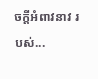ចក្ដីអំពាវនាវ របស់...